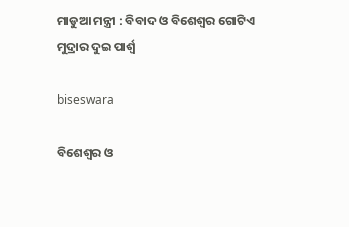ମାଡୁଆ ମନ୍ତ୍ରୀ : ବିବାଦ ଓ ବିଶେଶ୍ୱର ଗୋଟିଏ ମୁଦ୍ରାର ଦୁଇ ପାର୍ଶ୍ୱ

biseswara

ବିଶେଶ୍ୱର ଓ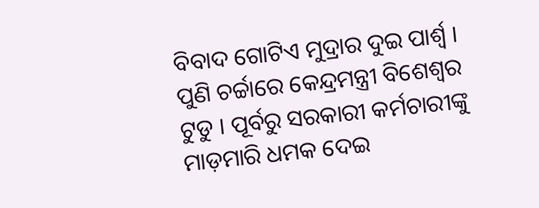ବିବାଦ ଗୋଟିଏ ମୁଦ୍ରାର ଦୁଇ ପାର୍ଶ୍ୱ । ପୁଣି ଚର୍ଚ୍ଚାରେ କେନ୍ଦ୍ରମନ୍ତ୍ରୀ ବିଶେଶ୍ୱର ଟୁଡୁ । ପୂର୍ବରୁ ସରକାରୀ କର୍ମଚାରୀଙ୍କୁ ମାଡ଼ମାରି ଧମକ ଦେଇ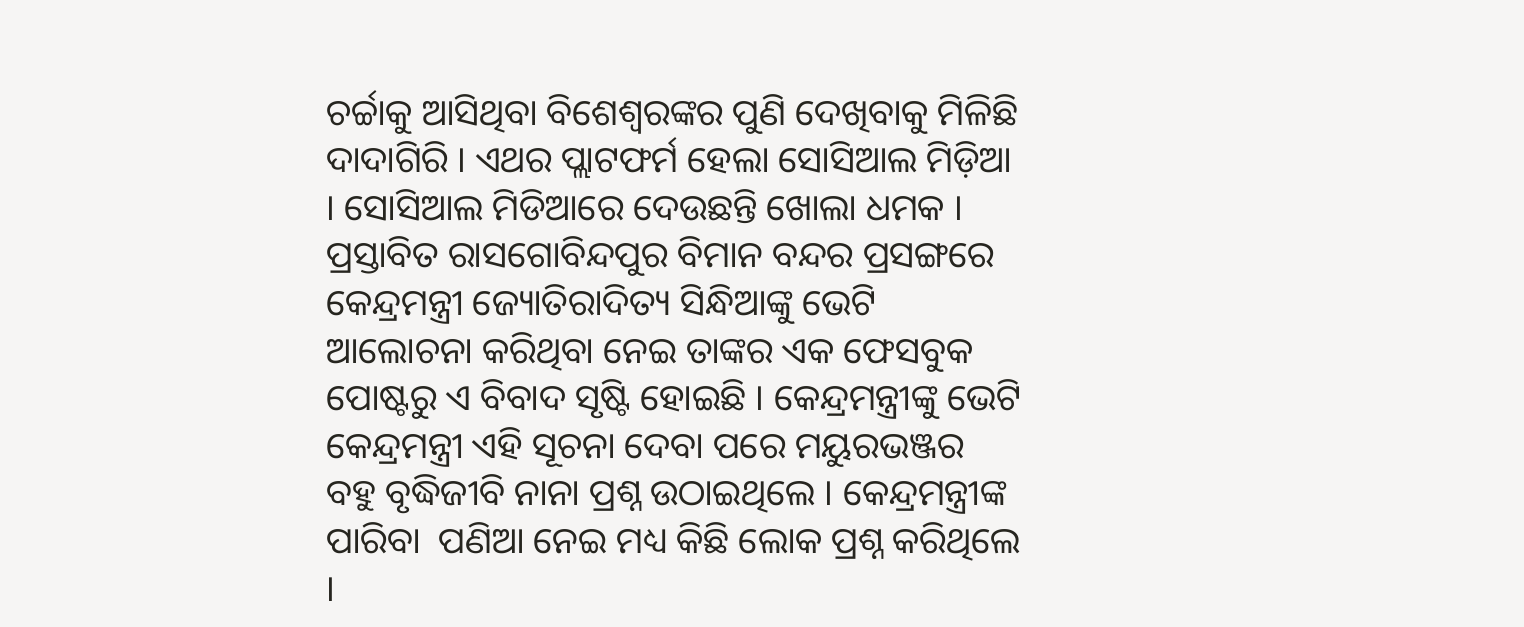ଚର୍ଚ୍ଚାକୁ ଆସିଥିବା ବିଶେଶ୍ୱରଙ୍କର ପୁଣି ଦେଖିବାକୁ ମିଳିଛି ଦାଦାଗିରି । ଏଥର ପ୍ଲାଟଫର୍ମ ହେଲା ସୋସିଆଲ ମିଡ଼ିଆ । ସୋସିଆଲ ମିଡିଆରେ ଦେଉଛନ୍ତି ଖୋଲା ଧମକ । ପ୍ରସ୍ତାବିତ ରାସଗୋବିନ୍ଦପୁର ବିମାନ ବନ୍ଦର ପ୍ରସଙ୍ଗରେ କେନ୍ଦ୍ରମନ୍ତ୍ରୀ ଜ୍ୟୋତିରାଦିତ୍ୟ ସିନ୍ଧିଆଙ୍କୁ ଭେଟି ଆଲୋଚନା କରିଥିବା ନେଇ ତାଙ୍କର ଏକ ଫେସବୁକ ପୋଷ୍ଟରୁ ଏ ବିବାଦ ସୃଷ୍ଟି ହୋଇଛି । କେନ୍ଦ୍ରମନ୍ତ୍ରୀଙ୍କୁ ଭେଟି କେନ୍ଦ୍ରମନ୍ତ୍ରୀ ଏହି ସୂଚନା ଦେବା ପରେ ମୟୁରଭଞ୍ଜର ବହୁ ବୃଦ୍ଧିଜୀବି ନାନା ପ୍ରଶ୍ନ ଉଠାଇଥିଲେ । କେନ୍ଦ୍ରମନ୍ତ୍ରୀଙ୍କ ପାରିବା  ପଣିଆ ନେଇ ମଧ୍ୟ କିଛି ଲୋକ ପ୍ରଶ୍ନ କରିଥିଲେ ।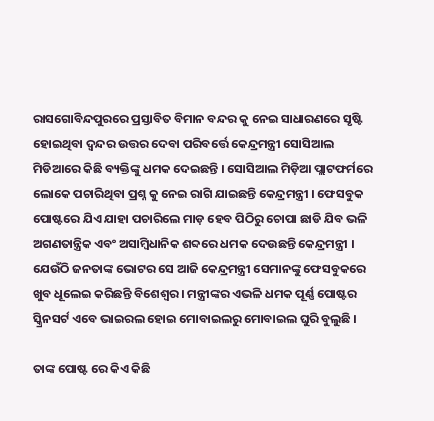ରାସଗୋବିନ୍ଦପୁରରେ ପ୍ରସ୍ତାବିତ ବିମାନ ବନ୍ଦର କୁ ନେଇ ସାଧାରଣରେ ସୃଷ୍ଟି ହୋଇଥିବା ଦ୍ବନ୍ଦର ଉତ୍ତର ଦେବା ପରିବର୍ତ୍ତେ କେନ୍ଦ୍ରମନ୍ତ୍ରୀ ସୋସିଆଲ ମିଡିଆରେ କିଛି ବ୍ୟକ୍ତିଙ୍କୁ ଧମକ ଦେଇଛନ୍ତି । ସୋସିଆଲ ମିଡ଼ିଆ ପ୍ଲାଟଫର୍ମରେ ଲୋକେ ପଚାରିଥିବା ପ୍ରଶ୍ନ କୁ ନେଇ ରାଗି ଯାଇଛନ୍ତି କେନ୍ଦ୍ରମନ୍ତ୍ରୀ । ଫେସବୁକ ପୋଷ୍ଟରେ ଯିଏ ଯାହା ପଚାରିଲେ ମାଡ଼ ହେବ ପିଠିରୁ ଚୋପା ଛାଡି ଯିବ ଭଳି ଅଗଣତାନ୍ତ୍ରିକ ଏବଂ ଅସାମ୍ବିଧାନିକ ଶବ୍ଦରେ ଧମକ ଦେଉଛନ୍ତି କେନ୍ଦ୍ରମନ୍ତ୍ରୀ । ଯେଉଁଠି ଜନତାଙ୍କ ଭୋଟର ସେ ଆଜି କେନ୍ଦ୍ରମନ୍ତ୍ରୀ ସେମାନଙ୍କୁ ଫେସବୁକରେ ଖୁବ ଧୂଲେଇ କରିଛନ୍ତି ବିଶେଶ୍ୱର । ମନ୍ତ୍ରୀଙ୍କର ଏଭଳି ଧମକ ପୂର୍ଣ୍ଣ ପୋଷ୍ଟର ସ୍କ୍ରିନସର୍ଟ ଏବେ ଭାଇରଲ ହୋଇ ମୋବାଇଲରୁ ମୋବାଇଲ ଘୁରି ବୁଲୁଛି ।

ତାଙ୍କ ପୋଷ୍ଟ ରେ କିଏ କିଛି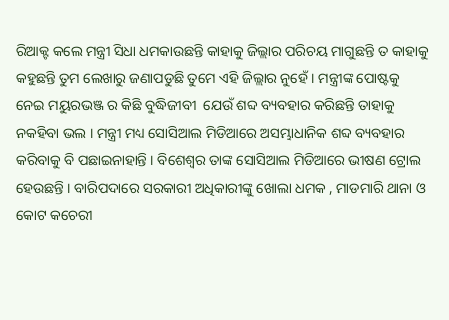ରିଆକ୍ଟ କଲେ ମନ୍ତ୍ରୀ ସିଧା ଧମକାଉଛନ୍ତି କାହାକୁ ଜିଲ୍ଲାର ପରିଚୟ ମାଗୁଛନ୍ତି ତ କାହାକୁ କହୁଛନ୍ତି ତୁମ ଲେଖାରୁ ଜଣାପଡୁଛି ତୁମେ ଏହି ଜିଲ୍ଲାର ନୁହେଁ । ମନ୍ତ୍ରୀଙ୍କ ପୋଷ୍ଟକୁ ନେଇ ମୟୁରଭଞ୍ଜ ର କିଛି ବୁଦ୍ଧିଜୀବୀ  ଯେଉଁ ଶବ୍ଦ ବ୍ୟବହାର କରିଛନ୍ତି ତାହାକୁ ନକହିବା ଭଲ । ମନ୍ତ୍ରୀ ମଧ୍ୟ ସୋସିଆଲ ମିଡିଆରେ ଅସମ୍ଭାଧାନିକ ଶବ୍ଦ ବ୍ୟବହାର କରିବାକୁ ବି ପଛାଇନାହାନ୍ତି । ବିଶେଶ୍ୱର ତାଙ୍କ ସୋସିଆଲ ମିଡିଆରେ ଭୀଷଣ ଟ୍ରୋଲ ହେଉଛନ୍ତି । ବାରିପଦାରେ ସରକାରୀ ଅଧିକାରୀଙ୍କୁ ଖୋଲା ଧମକ , ମାଡମାରି ଥାନା ଓ କୋଟ କଚେରୀ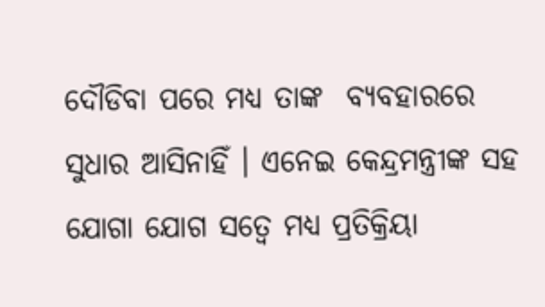ଦୌଡିବା ପରେ ମଧ୍ୟ ତାଙ୍କ  ବ୍ୟବହାରରେ ସୁଧାର ଆସିନାହିଁ । ଏନେଇ କେନ୍ଦ୍ରମନ୍ତ୍ରୀଙ୍କ ସହ ଯୋଗା ଯୋଗ ସତ୍ୱେ ମଧ୍ୟ ପ୍ରତିକ୍ରିୟା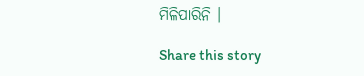ମିଳିପାରିନି ।

Share this story